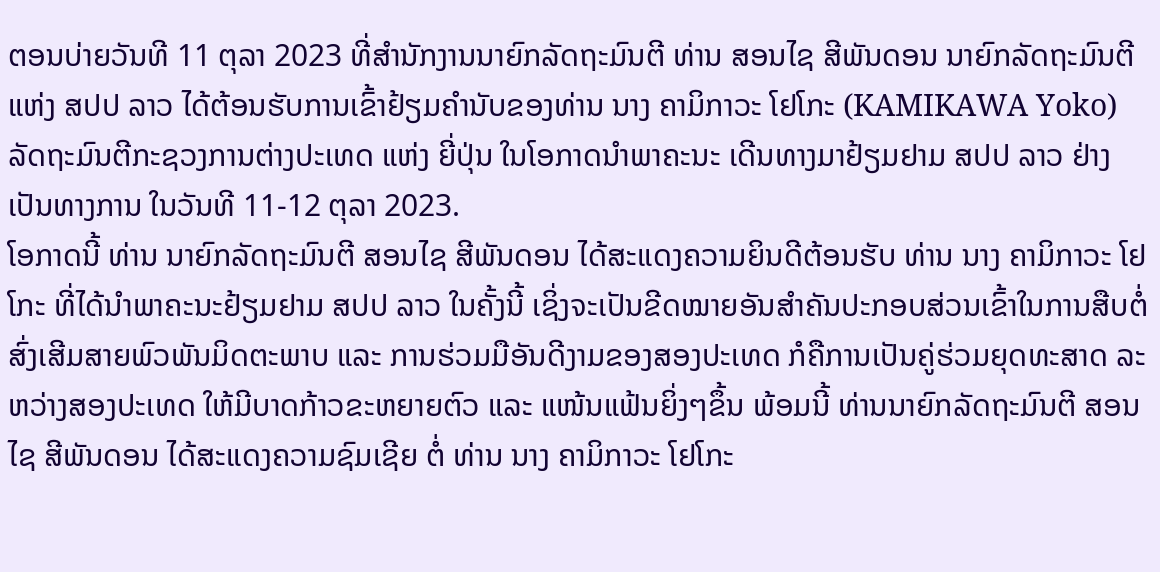ຕອນບ່າຍວັນທີ 11 ຕຸລາ 2023 ທີ່ສໍານັກງານນາຍົກລັດຖະມົນຕີ ທ່ານ ສອນໄຊ ສີພັນດອນ ນາຍົກລັດຖະມົນຕີ ແຫ່ງ ສປປ ລາວ ໄດ້ຕ້ອນຮັບການເຂົ້າຢ້ຽມຄຳນັບຂອງທ່ານ ນາງ ຄາມິກາວະ ໂຢໂກະ (KAMIKAWA Yoko) ລັດຖະມົນຕີກະຊວງການຕ່າງປະເທດ ແຫ່ງ ຍີ່ປຸ່ນ ໃນໂອກາດນໍາພາຄະນະ ເດີນທາງມາຢ້ຽມຢາມ ສປປ ລາວ ຢ່າງເປັນທາງການ ໃນວັນທີ 11-12 ຕຸລາ 2023.
ໂອກາດນີ້ ທ່ານ ນາຍົກລັດຖະມົນຕີ ສອນໄຊ ສີພັນດອນ ໄດ້ສະແດງຄວາມຍິນດີຕ້ອນຮັບ ທ່ານ ນາງ ຄາມິກາວະ ໂຢໂກະ ທີ່ໄດ້ນໍາພາຄະນະຢ້ຽມຢາມ ສປປ ລາວ ໃນຄັ້ງນີ້ ເຊິ່ງຈະເປັນຂີດໝາຍອັນສໍາຄັນປະກອບສ່ວນເຂົ້າໃນການສືບຕໍ່ສົ່ງເສີມສາຍພົວພັນມິດຕະພາບ ແລະ ການຮ່ວມມືອັນດີງາມຂອງສອງປະເທດ ກໍຄືການເປັນຄູ່ຮ່ວມຍຸດທະສາດ ລະຫວ່າງສອງປະເທດ ໃຫ້ມີບາດກ້າວຂະຫຍາຍຕົວ ແລະ ແໜ້ນແຟ້ນຍິ່ງໆຂຶ້ນ ພ້ອມນີ້ ທ່ານນາຍົກລັດຖະມົນຕີ ສອນໄຊ ສີພັນດອນ ໄດ້ສະແດງຄວາມຊົມເຊີຍ ຕໍ່ ທ່ານ ນາງ ຄາມິກາວະ ໂຢໂກະ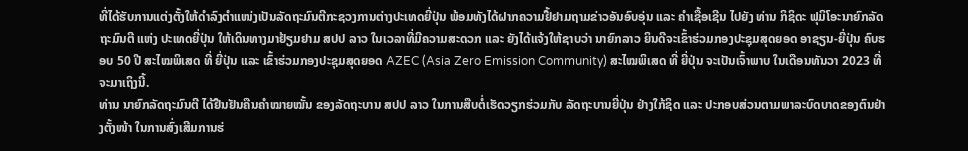ທີ່ໄດ້ຮັບການແຕ່ງຕັ້ງໃຫ້ດໍາລົງຕໍາແໜ່ງເປັນລັດຖະມົນຕີກະຊວງການຕ່າງປະເທດຍີ່ປຸ່ນ ພ້ອມທັງໄດ້ຝາກຄວາມຢື້ຢາມຖາມຂ່າວອັນອົບອຸ່ນ ແລະ ຄໍາເຊື້ອເຊີນ ໄປຍັງ ທ່ານ ກິຊິດະ ຟຸມິໂອະນາຍົກລັດຖະມົນຕີ ແຫ່ງ ປະເທດຍີ່ປຸ່ນ ໃຫ້ເດິນທາງມາຢ້ຽມຢາມ ສປປ ລາວ ໃນເວລາທີ່ມີຄວາມສະດວກ ແລະ ຍັງໄດ້ແຈ້ງໃຫ້ຊາບວ່າ ນາຍົກລາວ ຍິນດີຈະເຂົ້າຮ່ວມກອງປະຊຸມສຸດຍອດ ອາຊຽນ-ຍີ່ປຸ່ນ ຄົບຮອບ 50 ປີ ສະໄໝພິເສດ ທີ່ ຍີ່ປຸ່ນ ແລະ ເຂົ້າຮ່ວມກອງປະຊຸມສຸດຍອດ AZEC (Asia Zero Emission Community) ສະໄໝພິເສດ ທີ່ ຍີ່ປຸ່ນ ຈະເປັນເຈົ້າພາບ ໃນເດືອນທັນວາ 2023 ທີ່ຈະມາເຖິງນີ້.
ທ່ານ ນາຍົກລັດຖະມົນຕີ ໄດ້ຢືນຢັນຄືນຄໍາໝາຍໝັ້ນ ຂອງລັດຖະບານ ສປປ ລາວ ໃນການສືບຕໍ່ເຮັດວຽກຮ່ວມກັບ ລັດຖະບານຍີ່ປຸ່ນ ຢ່າງໃກ້ຊິດ ແລະ ປະກອບສ່ວນຕາມພາລະບົດບາດຂອງຕົນຢ່າງຕັ້ງໜ້າ ໃນການສົ່ງເສີມການຮ່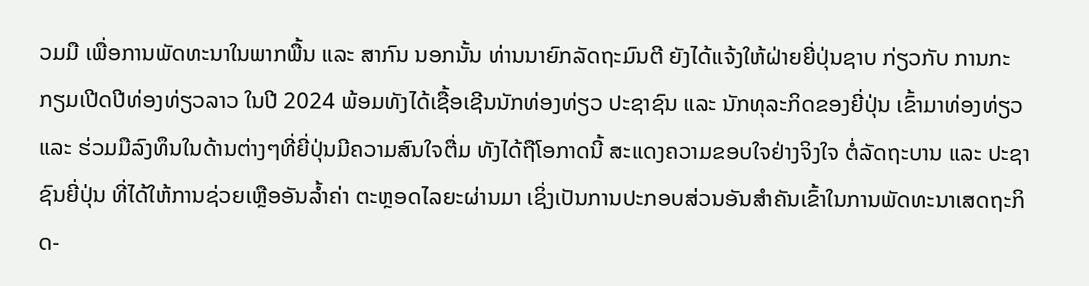ວມມື ເພື່ອການພັດທະນາໃນພາກພື້ນ ແລະ ສາກົນ ນອກນັ້ນ ທ່ານນາຍົກລັດຖະມົນຕີ ຍັງໄດ້ແຈ້ງໃຫ້ຝ່າຍຍີ່ປຸ່ນຊາບ ກ່ຽວກັບ ການກະກຽມເປີດປີທ່ອງທ່ຽວລາວ ໃນປີ 2024 ພ້ອມທັງໄດ້ເຊື້ອເຊີນນັກທ່ອງທ່ຽວ ປະຊາຊົນ ແລະ ນັກທຸລະກິດຂອງຍີ່ປຸ່ນ ເຂົ້າມາທ່ອງທ່ຽວ ແລະ ຮ່ວມມືລົງທຶນໃນດ້ານຕ່າງໆທີ່ຍີ່ປຸ່ນມີຄວາມສົນໃຈຕື່ມ ທັງໄດ້ຖືໂອກາດນີ້ ສະແດງຄວາມຂອບໃຈຢ່າງຈິງໃຈ ຕໍ່ລັດຖະບານ ແລະ ປະຊາຊົນຍີ່ປຸ່ນ ທີ່ໄດ້ໃຫ້ການຊ່ວຍເຫຼືອອັນລໍ້າຄ່າ ຕະຫຼອດໄລຍະຜ່ານມາ ເຊິ່ງເປັນການປະກອບສ່ວນອັນສໍາຄັນເຂົ້າໃນການພັດທະນາເສດຖະກິດ-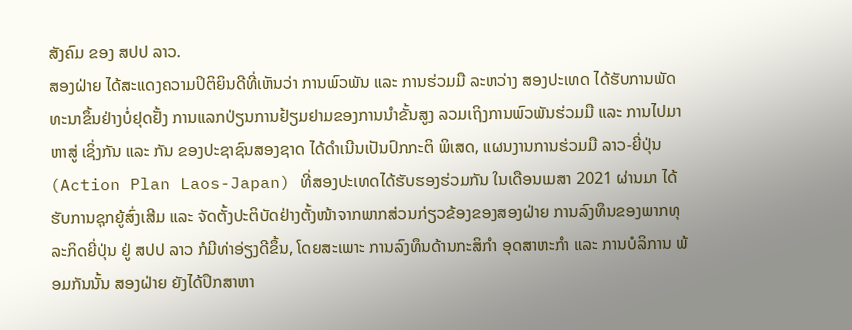ສັງຄົມ ຂອງ ສປປ ລາວ.
ສອງຝ່າຍ ໄດ້ສະແດງຄວາມປິຕິຍິນດີທີ່ເຫັນວ່າ ການພົວພັນ ແລະ ການຮ່ວມມື ລະຫວ່າງ ສອງປະເທດ ໄດ້ຮັບການພັດທະນາຂຶ້ນຢ່າງບໍ່ຢຸດຢັ້ງ ການແລກປ່ຽນການຢ້ຽມຢາມຂອງການນໍາຂັ້ນສູງ ລວມເຖິງການພົວພັນຮ່ວມມື ແລະ ການໄປມາຫາສູ່ ເຊິ່ງກັນ ແລະ ກັນ ຂອງປະຊາຊົນສອງຊາດ ໄດ້ດໍາເນີນເປັນປົກກະຕິ ພິເສດ, ແຜນງານການຮ່ວມມື ລາວ-ຍີ່ປຸ່ນ (Action Plan Laos-Japan) ທີ່ສອງປະເທດໄດ້ຮັບຮອງຮ່ວມກັນ ໃນເດືອນເມສາ 2021 ຜ່ານມາ ໄດ້ຮັບການຊຸກຍູ້ສົ່ງເສີມ ແລະ ຈັດຕັ້ງປະຕິບັດຢ່າງຕັ້ງໜ້າຈາກພາກສ່ວນກ່ຽວຂ້ອງຂອງສອງຝ່າຍ ການລົງທຶນຂອງພາກທຸລະກິດຍີ່ປຸ່ນ ຢູ່ ສປປ ລາວ ກໍມີທ່າອ່ຽງດີຂຶ້ນ, ໂດຍສະເພາະ ການລົງທຶນດ້ານກະສິກໍາ ອຸດສາຫະກໍາ ແລະ ການບໍລິການ ພ້ອມກັນນັ້ນ ສອງຝ່າຍ ຍັງໄດ້ປຶກສາຫາ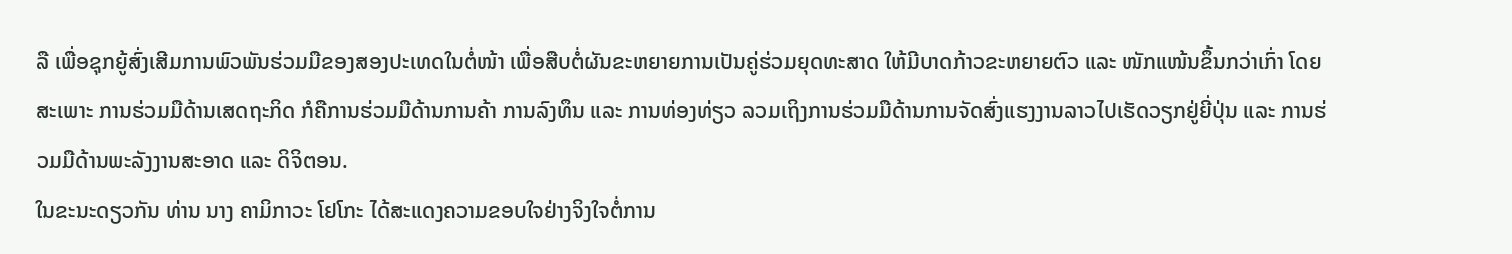ລື ເພື່ອຊຸກຍູ້ສົ່ງເສີມການພົວພັນຮ່ວມມືຂອງສອງປະເທດໃນຕໍ່ໜ້າ ເພື່ອສືບຕໍ່ຜັນຂະຫຍາຍການເປັນຄູ່ຮ່ວມຍຸດທະສາດ ໃຫ້ມີບາດກ້າວຂະຫຍາຍຕົວ ແລະ ໜັກແໜ້ນຂຶ້ນກວ່າເກົ່າ ໂດຍສະເພາະ ການຮ່ວມມືດ້ານເສດຖະກິດ ກໍຄືການຮ່ວມມືດ້ານການຄ້າ ການລົງທຶນ ແລະ ການທ່ອງທ່ຽວ ລວມເຖິງການຮ່ວມມືດ້ານການຈັດສົ່ງແຮງງານລາວໄປເຮັດວຽກຢູ່ຍີ່ປຸ່ນ ແລະ ການຮ່ວມມືດ້ານພະລັງງານສະອາດ ແລະ ດິຈິຕອນ.
ໃນຂະນະດຽວກັນ ທ່ານ ນາງ ຄາມິກາວະ ໂຢໂກະ ໄດ້ສະແດງຄວາມຂອບໃຈຢ່າງຈິງໃຈຕໍ່ການ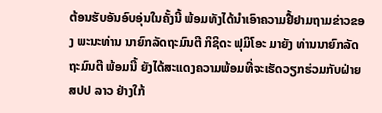ຕ້ອນຮັບອັນອົບອຸ່ນໃນຄັ້ງນີ້ ພ້ອມທັງໄດ້ນໍາເອົາຄວາມຢື້ຢາມຖາມຂ່າວຂອງ ພະນະທ່ານ ນາຍົກລັດຖະມົນຕີ ກິຊິດະ ຟຸມິໂອະ ມາຍັງ ທ່ານນາຍົກລັດຖະມົນຕີ ພ້ອມນີ້ ຍັງໄດ້ສະແດງຄວາມພ້ອມທີ່ຈະເຮັດວຽກຮ່ວມກັບຝ່າຍ ສປປ ລາວ ຢ່າງໃກ້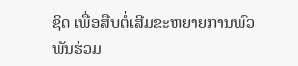ຊິດ ເພື່ອສືບຕໍ່ເສີມຂະຫຍາຍການພົວພັນຮ່ວມ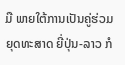ມື ພາຍໃຕ້ການເປັນຄູ່ຮ່ວມຍຸດທະສາດ ຍີ່ປຸ່ນ-ລາວ ກໍ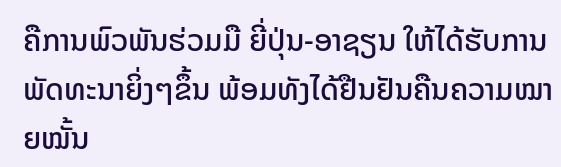ຄືການພົວພັນຮ່ວມມື ຍີ່ປຸ່ນ-ອາຊຽນ ໃຫ້ໄດ້ຮັບການພັດທະນາຍິ່ງໆຂຶ້ນ ພ້ອມທັງໄດ້ຢືນຢັນຄືນຄວາມໝາຍໝັ້ນ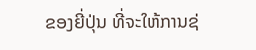ຂອງຍີ່ປຸ່ນ ທີ່ຈະໃຫ້ການຊ່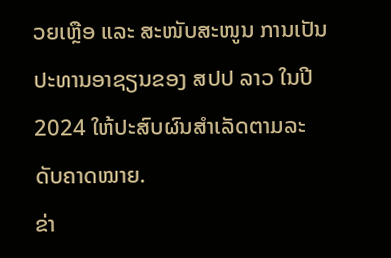ວຍເຫຼືອ ແລະ ສະໜັບສະໜູນ ການເປັນປະທານອາຊຽນຂອງ ສປປ ລາວ ໃນປີ 2024 ໃຫ້ປະສົບຜົນສໍາເລັດຕາມລະດັບຄາດໝາຍ.
ຂ່າ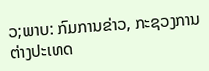ວ;ພາບ: ກົມການຂ່າວ, ກະຊວງການຕ່າງປະເທດ